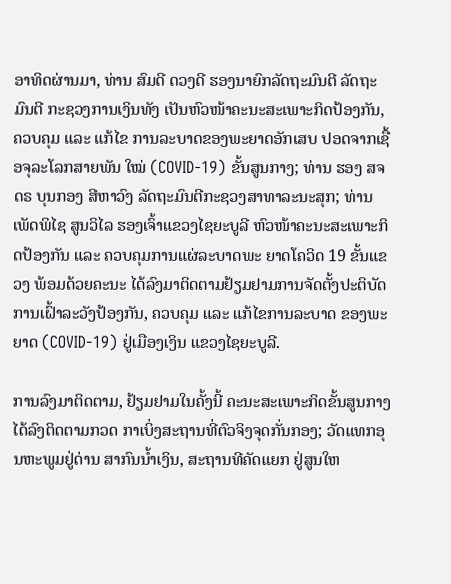ອາທິດຜ່ານມາ, ທ່ານ ສົມດີ ດວງດີ ຮອງນາຍົກລັດຖະມົນຕີ ລັດຖະມົນຕີ ກະຊວງການເງິນທັງ ເປັນຫົວໜ້າຄະນະສະເພາະກິດປ້ອງກັນ, ຄວບຄຸມ ແລະ ແກ້ໄຂ ການລະບາດຂອງພະຍາດອັກເສບ ປອດຈາກເຊື້ອຈຸລະໂລກສາຍພັນ ໃໝ່ (COVID-19) ຂັ້ນສູນກາງ; ທ່ານ ຮອງ ສຈ ດຣ ບຸນກອງ ສີຫາວົງ ລັດຖະມົນຕີກະຊວງສາທາລະນະສຸກ; ທ່ານ ເພັດພິໄຊ ສູນວິໄລ ຮອງເຈົ້າແຂວງໄຊຍະບູລີ ຫົວໜ້າຄະນະສະເພາະກິດປ້ອງກັນ ແລະ ຄວບຄຸມການແຜ່ລະບາດພະ ຍາດໂຄວິດ 19 ຂັ້ນແຂວງ ພ້ອມດ້ວຍຄະນະ ໄດ້ລົງມາຕິດຕາມຢ້ຽມຢາມການຈັດຕັ້ງປະຕິບັດການເຝົ້າລະວັງປ້ອງກັນ, ຄວບຄຸມ ແລະ ແກ້ໄຂການລະບາດ ຂອງພະ ຍາດ (COVID-19) ຢູ່ເມືອງເງິນ ແຂວງໄຊຍະບູລີ.

ການລົງມາຕິດຕາມ, ຢ້ຽມຢາມໃນຄັ້ງນີ້ ຄະນະສະເພາະກິດຂັ້ນສູນກາງໄດ້ລົງຕິດຕາມກວດ ກາເບິ່ງສະຖານທີ່ຕົວຈິງຈຸດກັ່ນກອງ; ວັດແທກອຸນຫະພູມຢູ່ດ່ານ ສາກົນນ້ຳເງິນ, ສະຖານທີຄັດແຍກ ຢູ່ສູນໃຫ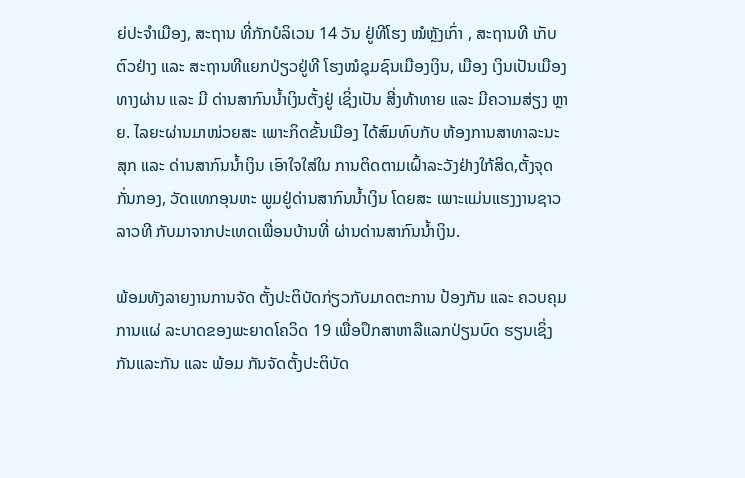ຍ່ປະຈຳເມືອງ, ສະຖານ ທີ່ກັກບໍລິເວນ 14 ວັນ ຢູ່ທີໂຮງ ໝໍຫຼັງເກົ່າ , ສະຖານທີ ເກັບຕົວຢ່າງ ແລະ ສະຖານທີແຍກປ່ຽວຢູ່ທີ ໂຮງໝໍຊຸມຊົນເມືອງເງິນ, ເມືອງ ເງິນເປັນເມືອງທາງຜ່ານ ແລະ ມີ ດ່ານສາກົນນ້ຳເງິນຕັ້ງຢູ່ ເຊິ່ງເປັນ ສີ່ງທ້າທາຍ ແລະ ມີຄວາມສ່ຽງ ຫຼາຍ. ໄລຍະຜ່ານມາໜ່ວຍສະ ເພາະກິດຂັ້ນເມືອງ ໄດ້ສົມທົບກັບ ຫ້ອງການສາທາລະນະສຸກ ແລະ ດ່ານສາກົນນ້ຳເງິນ ເອົາໃຈໃສ່ໃນ ການຕິດຕາມເຝົ້າລະວັງຢ່າງໃກ້ສິດ,ຕັ້ງຈຸດກັ່ນກອງ, ວັດແທກອຸນຫະ ພູມຢູ່ດ່ານສາກົນນ້ຳເງິນ ໂດຍສະ ເພາະແມ່ນແຮງງານຊາວລາວທີ ກັບມາຈາກປະເທດເພື່ອນບ້ານທີ່ ຜ່ານດ່ານສາກົນນ້ຳເງິນ.

ພ້ອມທັງລາຍງານການຈັດ ຕັ້ງປະຕິບັດກ່ຽວກັບມາດຕະການ ປ້ອງກັນ ແລະ ຄວບຄຸມການແຜ່ ລະບາດຂອງພະຍາດໂຄວິດ 19 ເພື່ອປຶກສາຫາລືແລກປ່ຽນບົດ ຮຽນເຊິ່ງກັນແລະກັນ ແລະ ພ້ອມ ກັນຈັດຕັ້ງປະຕິບັດ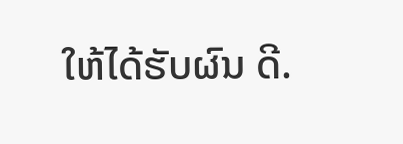ໃຫ້ໄດ້ຮັບຜົນ ດີ.